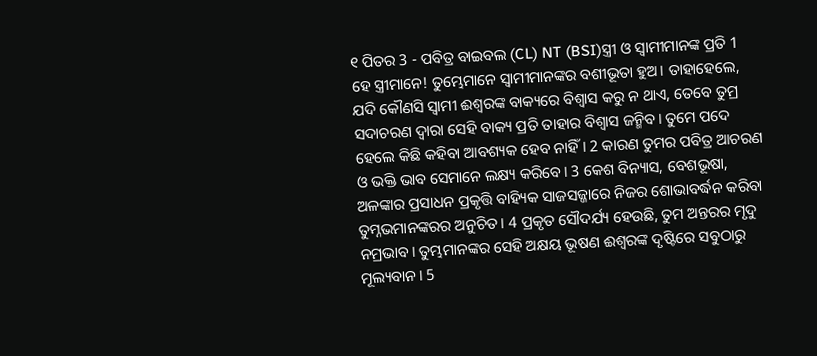୧ ପିତର 3 - ପବିତ୍ର ବାଇବଲ (CL) NT (BSI)ସ୍ତ୍ରୀ ଓ ସ୍ୱାମୀମାନଙ୍କ ପ୍ରତି 1 ହେ ସ୍ତ୍ରୀମାନେ! ତୁମ୍ଭେମାନେ ସ୍ୱାମୀମାନଙ୍କର ବଶୀଭୂତା ହୁଅ। ତାହାହେଲେ, ଯଦି କୌଣସି ସ୍ୱାମୀ ଈଶ୍ୱରଙ୍କ ବାକ୍ୟରେ ବିଶ୍ୱାସ କରୁ ନ ଥାଏ, ତେବେ ତୁମ୍ର ସଦାଚରଣ ଦ୍ୱାରା ସେହି ବାକ୍ୟ ପ୍ରତି ତାହାର ବିଶ୍ୱାସ ଜନ୍ମିବ। ତୁମେ ପଦେ ହେଲେ କିଛି କହିବା ଆବଶ୍ୟକ ହେବ ନାହିଁ। 2 କାରଣ ତୁମର ପବିତ୍ର ଆଚରଣ ଓ ଭକ୍ତି ଭାବ ସେମାନେ ଲକ୍ଷ୍ୟ କରିବେ। 3 କେଶ ବିନ୍ୟାସ, ବେଶଭୂଷା, ଅଳଙ୍କାର ପ୍ରସାଧନ ପ୍ରକୃତ୍ତି ବାହ୍ୟିକ ସାଜସଜ୍ଜାରେ ନିଜର ଶୋଭାବର୍ଦ୍ଧନ କରିବା ତୁମ୍ନଭମାନଙ୍କରର ଅନୁଚିତ। 4 ପ୍ରକୃତ ସୌଦର୍ଯ୍ୟ ହେଉଛି, ତୁମ ଅନ୍ତରର ମୃଦୁ ନମ୍ରଭାବ। ତୁମ୍ଭମାନଙ୍କର ସେହି ଅକ୍ଷୟ ଭୂଷଣ ଈଶ୍ୱରଙ୍କ ଦୃଷ୍ଟିରେ ସବୁଠାରୁ ମୂଲ୍ୟବାନ। 5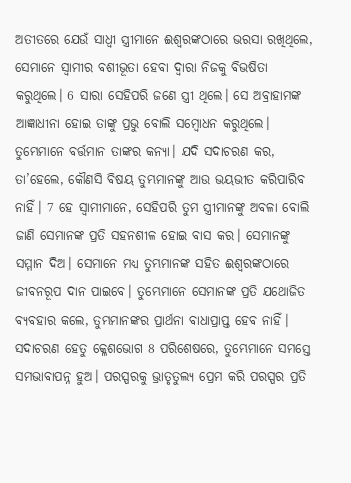ଅତୀତରେ ଯେଉଁ ସାଧ୍ୱୀ ସ୍ତ୍ରୀମାନେ ଈଶ୍ୱରଙ୍କଠାରେ ଭରସା ରଖିଥିଲେ, ସେମାନେ ସ୍ୱାମୀର ବଶୀଭୂତା ହେବା ଦ୍ୱାରା ନିଜକୁ ବିଭଷିତା କରୁଥିଲେ। 6 ସାରା ସେହିପରି ଜଣେ ସ୍ତ୍ରୀ ଥିଲେ। ସେ ଅବ୍ରାହାମଙ୍କ ଆଜ୍ଞାଧୀନା ହୋଇ ତାଙ୍କୁ ପ୍ରଭୁ ବୋଲି ସମ୍ବୋଧନ କରୁଥିଲେ। ତୁମ୍ଭେମାନେ ବର୍ତ୍ତମାନ ତାଙ୍କର କନ୍ୟା। ଯଦି ସଦାଚରଣ କର, ତା’ହେଲେ, କୌଣସି ବିଷୟ ତୁମ୍ଭମାନଙ୍କୁ ଆଉ ଭୟଭୀତ କରିପାରିବ ନାହିଁ। 7 ହେ ସ୍ୱାମୀମାନେ, ସେହିପରି ତୁମ ସ୍ତ୍ରୀମାନଙ୍କୁ ଅବଳା ବୋଲି ଜାଣି ସେମାନଙ୍କ ପ୍ରତି ସହନଶୀଳ ହୋଇ ବାସ କର। ସେମାନଙ୍କୁ ସମ୍ମାନ ଦିଅ। ସେମାନେ ମଧ୍ୟ ତୁମ୍ଭମାନଙ୍କ ସହିତ ଈଶ୍ୱରଙ୍କଠାରେ ଜୀବନରୂପ ଦାନ ପାଇବେ। ତୁମ୍ଭେମାନେ ସେମାନଙ୍କ ପ୍ରତି ଯଥୋଜିତ ବ୍ୟବହାର କଲେ, ତୁମ୍ଭମାନଙ୍କର ପ୍ରାର୍ଥନା ବାଧାପ୍ରାପ୍ତ ହେବ ନାହିଁ। ସଦାଚରଣ ହେତୁ କ୍ଳେଶଭୋଗ 8 ପରିଶେଷରେ, ତୁମ୍ଭେମାନେ ସମସ୍ତେ ସମଭାବାପନ୍ନ ହୁଅ। ପରସ୍ପରକୁ ଭ୍ରାତୃତୁଲ୍ୟ ପ୍ରେମ କରି ପରସ୍ପର ପ୍ରତି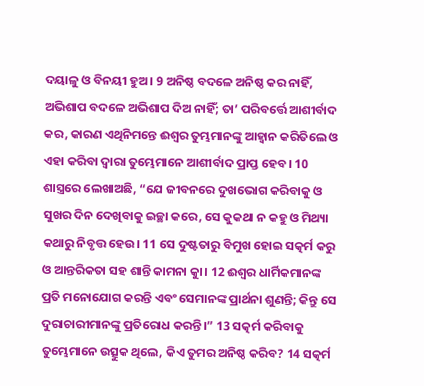ଦୟାଳୁ ଓ ବିନୟୀ ହୁଅ। 9 ଅନିଷ୍ଠ ବଦଳେ ଅନିଷ୍ଠ କର ନାହିଁ, ଅଭିଶାପ ବଦଳେ ଅଭିଶାପ ଦିଅ ନାହିଁ; ତା’ ପରିବର୍ତ୍ତେ ଆଶୀର୍ବାଦ କର, କାରଣ ଏଥିନିମନ୍ତେ ଈଶ୍ୱର ତୁମ୍ଭମାନଙ୍କୁ ଆହ୍ୱାନ କରିତିଲେ ଓ ଏହା କରିବା ଦ୍ୱାରା ତୁମ୍ଭେମାନେ ଆଶୀର୍ବାଦ ପ୍ରାପ୍ତ ହେବ। 10 ଶାସ୍ତ୍ରରେ ଲେଖାଅଛି, “ଯେ ଜୀବନରେ ଦୁଖଭୋଗ କରିବାକୁ ଓ ସୁଖର ଦିନ ଦେଖିବାକୁ ଇଚ୍ଛା କରେ, ସେ କୁକଥା ନ କହୁ ଓ ମିଥ୍ୟା କଥାରୁ ନିବୃତ୍ତ ହେଉ। 11 ସେ ଦୁଷ୍ଟତାରୁ ବିମୁଖ ହୋଇ ସତ୍କର୍ମ କରୁ ଓ ଆନ୍ତରିକତା ସହ ଶାନ୍ତି କାମନା କାୁ। 12 ଈଶ୍ୱର ଧାର୍ମିକମାନଙ୍କ ପ୍ରତି ମନୋଯୋଗ କରନ୍ତି ଏବଂ ସେମାନଙ୍କ ପ୍ରାର୍ଥନା ଶୁଣନ୍ତି; କିନ୍ତୁ ସେ ଦୁରାଚାରୀମାନଙ୍କୁ ପ୍ରତିରୋଧ କରନ୍ତି।” 13 ସତ୍କର୍ମ କରିବାକୁ ତୁମ୍ଭେମାନେ ଉତ୍ସୁକ ଥିଲେ, କିଏ ତୁମର ଅନିଷ୍ଠ କରିବ? 14 ସତ୍କର୍ମ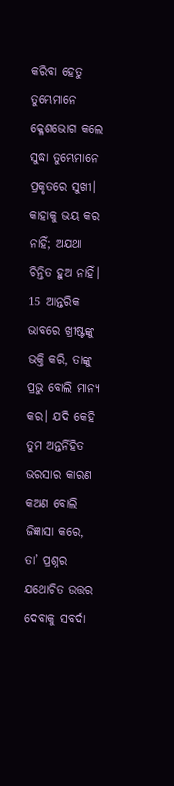କରିବା ହେତୁ ତୁମ୍ଭେମାନେ କ୍ଳେଶଭୋଗ କଲେ ସୁଦ୍ଧା ତୁମ୍ଭେମାନେ ପ୍ରକୃତରେ ସୁଖୀ। କାହାକୁ ଭୟ କର ନାହିଁ; ଅଯଥା ଚିନ୍ତିତ ହୁଅ ନାହିଁ। 15 ଆନ୍ତରିକ ଭାବରେ ଖ୍ରୀଷ୍ଟଙ୍କୁ ଭକ୍ତି କରି, ତାଙ୍କୁ ପ୍ରଭୁ ବୋଲି ମାନ୍ୟ କର। ଯଦି କେହି ତୁମ ଅନ୍ତର୍ନିହିତ ଭରସାର କାରଣ କଅଣ ବୋଲି ଜିଜ୍ଞାସା କରେ, ତା’ ପ୍ରଶ୍ନର ଯଥୋଚିତ ଉତ୍ତର ଦେବାକୁ ସବର୍ଦା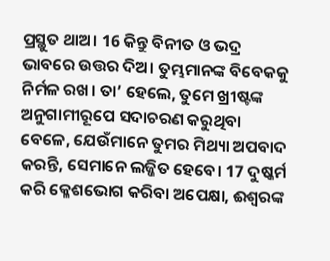ପ୍ରସ୍ଥୁତ ଥାଅ। 16 କିନ୍ତୁ ବିନୀତ ଓ ଭଦ୍ର ଭାବରେ ଉତ୍ତର ଦିଅ। ତୁମ୍ଭମାନଙ୍କ ବିବେକକୁ ନିର୍ମଳ ରଖ। ତା’ ହେଲେ, ତୁମେ ଖ୍ରୀଷ୍ଟଙ୍କ ଅନୁଗାମୀରୂପେ ସଦାଚରଣ କରୁଥିବା ବେଳେ, ଯେଉଁମାନେ ତୁମର ମିଥ୍ୟା ଅପବାଦ କରନ୍ତି, ସେମାନେ ଲଜ୍ଜିତ ହେବେ। 17 ଦୁଷ୍କର୍ମ କରି କ୍ଳେଶଭୋଗ କରିବା ଅପେକ୍ଷା, ଈଶ୍ୱରଙ୍କ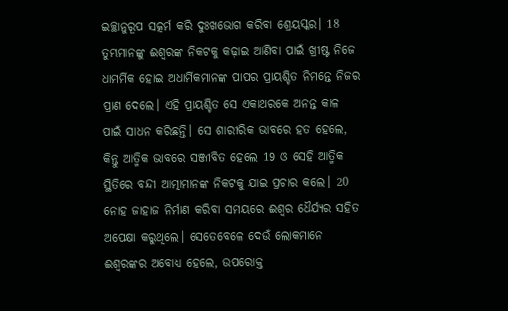ଇଚ୍ଛାନୁରୂପ ସତ୍କର୍ମ କରି ଦୁଃଖଭୋଗ କରିବା ଶ୍ରେୟସ୍କର। 18 ତୁମ୍ଭମାନଙ୍କୁ ଈଶ୍ୱରଙ୍କ ନିକଟକୁ କଢ଼ାଇ ଆଣିବା ପାଇଁ ଖ୍ରୀଷ୍ଟ ନିଜେ ଧାମର୍ମିକ ହୋଇ ଅଧାର୍ମିକମାନଙ୍କ ପାପର ପ୍ରାୟଶ୍ଚିତ ନିମନ୍ତେ ନିଜର ପ୍ରାଣ ଦେଲେ। ଏହି ପ୍ରାୟଶ୍ଚିତ ସେ ଏକାଥରକେ ଅନନ୍ତ କାଳ ପାଇଁ ସାଧନ କରିଛନ୍ତି। ସେ ଶାରୀରିକ ଭାବରେ ହତ ହେଲେ, କିନ୍ତୁ ଆତ୍ମିକ ଭାବରେ ସଞ୍ଜୀବିତ ହେଲେ 19 ଓ ସେହି ଆତ୍ମିକ ସ୍ଥିତିରେ ବନ୍ଦୀ ଆତ୍ମାମାନଙ୍କ ନିକଟକୁ ଯାଇ ପ୍ରଚାର କଲେ। 20 ନୋହ ଜାହାଜ ନିର୍ମାଣ କରିବା ସମୟରେ ଈଶ୍ୱର ଧୈର୍ଯ୍ୟର ସହିତ ଅପେକ୍ଷା କରୁଥିଲେ। ସେତେବେଳେ ଦେଉଁ ଲୋକମାନେ ଈଶ୍ୱରଙ୍କର ଅବୋଧ୍ୟ ହେଲେ, ଉପରୋକ୍ତ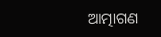ଆତ୍ମାଗଣ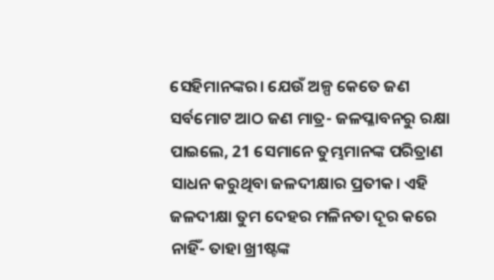ସେହିମାନଙ୍କର। ଯେଉଁ ଅଳ୍ପ କେତେ ଜଣ ସର୍ବମୋଟ ଆଠ ଜଣ ମାତ୍ର- ଜଳପ୍ଳାବନରୁ ରକ୍ଷା ପାଇଲେ, 21 ସେମାନେ ତୁମ୍ଭମାନଙ୍କ ପରିତ୍ରାଣ ସାଧନ କରୁଥିବା ଜଳଦୀକ୍ଷାର ପ୍ରତୀକ। ଏହି ଜଳଦୀକ୍ଷା ତୁମ ଦେହର ମଳିନତା ଦୂର କରେ ନାହିଁ- ତାହା ଖ୍ରୀଷ୍ଟଙ୍କ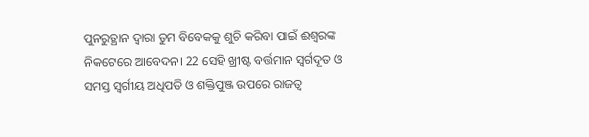ପୁନରୁତ୍ଥାନ ଦ୍ୱାରା ତୁମ ବିବେକକୁ ଶୁଚି କରିବା ପାଇଁ ଈଶ୍ୱରଙ୍କ ନିକଟେରେ ଆବେଦନ। 22 ସେହି ଖ୍ରୀଷ୍ଟ ବର୍ତ୍ତମାନ ସ୍ୱର୍ଗଦୂତ ଓ ସମସ୍ତ ସ୍ୱର୍ଗୀୟ ଅଧିପତି ଓ ଶକ୍ତିପୁଞ୍ଜ ଉପରେ ରାଜତ୍ୱ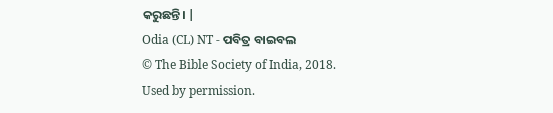କରୁଛନ୍ତି। |
Odia (CL) NT - ପବିତ୍ର ବାଇବଲ
© The Bible Society of India, 2018.
Used by permission.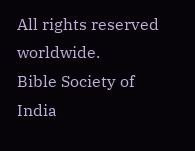All rights reserved worldwide.
Bible Society of India